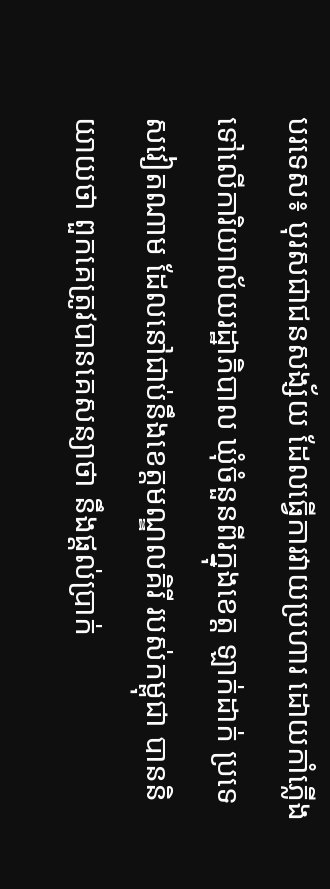បរទេស៖ បុរសជាជនសង្ស័យ ដែលធ្វើការវាយប្រហារ ដោយកាំភ្លើងទៅលើការិយាល័យរដ្ឋាភិបាល ឃុំចំនួនពីរក្នុងខេត្ត ឡាក់ដាក់ ប្រទេសវៀតណាម ដែលនៅជាប់នឹងខេត្តមណ្ឌលគិរី របស់កម្ពុជា បាននិយាយថា ពួកគេត្រូវបានគេសន្យាថា នឹងផ្តល់ប្រាក់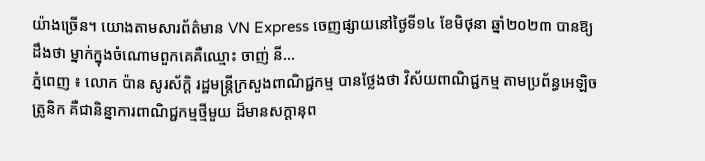យ៉ាងច្រើន។ យោងតាមសារព័ត៌មាន VN Express ចេញផ្សាយនៅថ្ងៃទី១៤ ខែមិថុនា ឆ្នាំ២០២៣ បានឱ្យដឹងថា ម្នាក់ក្នុងចំណោមពួកគេគឺឈ្មោះ ចាញ់ នី...
ភ្នំពេញ ៖ លោក ប៉ាន សូរស័ក្តិ រដ្ឋមន្រ្តីក្រសួងពាណិជ្ជកម្ម បានថ្លែងថា វិស័យពាណិជ្ជកម្ម តាមប្រព័ន្ធអេឡិចត្រូនិក គឺជានិន្នាការពាណិជ្ជកម្មថ្មីមួយ ដ៏មានសក្តានុព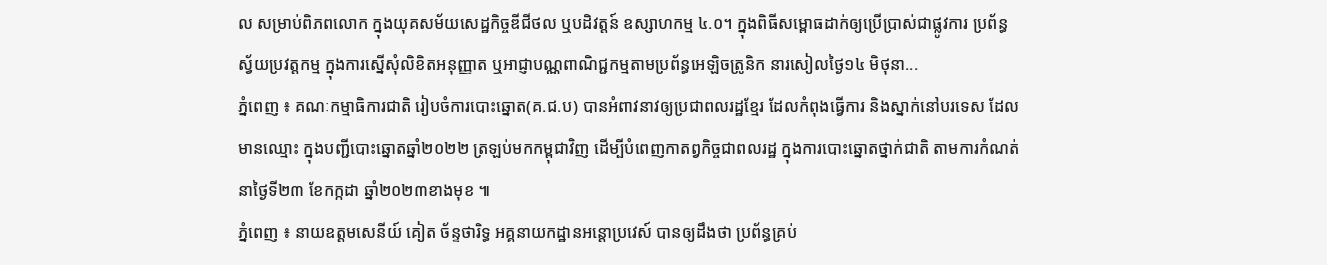ល សម្រាប់ពិភពលោក ក្នុងយុគសម័យសេដ្ឋកិច្ចឌីជីថល ឬបដិវត្តន៍ ឧស្សាហកម្ម ៤.០។ ក្នុងពិធីសម្ពោធដាក់ឲ្យប្រើប្រាស់ជាផ្លូវការ ប្រព័ន្ធស្វ័យប្រវត្តកម្ម ក្នុងការស្នើសុំលិខិតអនុញ្ញាត ឬអាជ្ញាបណ្ណពាណិជ្ជកម្មតាមប្រព័ន្ធអេឡិចត្រូនិក នារសៀលថ្ងៃ១៤ មិថុនា...
ភ្នំពេញ ៖ គណៈកម្មាធិការជាតិ រៀបចំការបោះឆ្នោត(គ.ជ.ប) បានអំពាវនាវឲ្យប្រជាពលរដ្ឋខ្មែរ ដែលកំពុងធ្វើការ និងស្នាក់នៅបរទេស ដែលមានឈ្មោះ ក្នុងបញ្ជីបោះឆ្នោតឆ្នាំ២០២២ ត្រឡប់មកកម្ពុជាវិញ ដើម្បីបំពេញកាតព្វកិច្ចជាពលរដ្ឋ ក្នុងការបោះឆ្នោតថ្នាក់ជាតិ តាមការកំណត់ នាថ្ងៃទី២៣ ខែកក្កដា ឆ្នាំ២០២៣ខាងមុខ ៕
ភ្នំពេញ ៖ នាយឧត្តមសេនីយ៍ គៀត ច័ន្ទថារិទ្ធ អគ្គនាយកដ្ឋានអន្តោប្រវេស៍ បានឲ្យដឹងថា ប្រព័ន្ធគ្រប់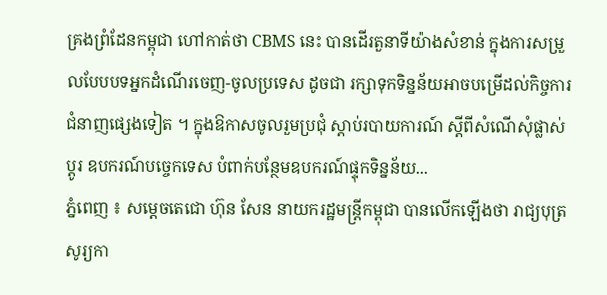គ្រងព្រំដែនកម្ពុជា ហៅកាត់ថា CBMS នេះ បានដើរតួនាទីយ៉ាងសំខាន់ ក្នុងការសម្រួលបែបបទអ្នកដំណើរចេញ-ចូលប្រទេស ដូចជា រក្សាទុកទិន្នន័យអាចបម្រើដល់កិច្ចការ ជំនាញផ្សេងទៀត ។ ក្នុងឱកាសចូលរួមប្រជុំ ស្តាប់របាយការណ៍ ស្តីពីសំណើសុំផ្លាស់ប្តូរ ឧបករណ៍បច្ចេកទេស បំពាក់បន្ថែមឧបករណ៍ផ្ទុកទិន្នន័យ...
ភ្នំពេញ ៖ សម្តេចតេជោ ហ៊ុន សែន នាយករដ្ឋមន្រ្តីកម្ពុជា បានលើកឡើងថា រាជ្យបុត្រ សូរ្យកា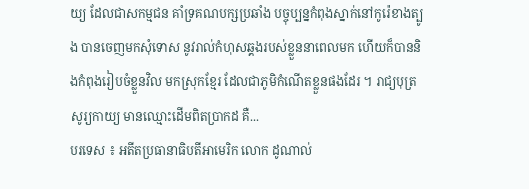យ្យ ដែលជាសកម្មជន គាំទ្រគណបក្សប្រឆាំង បច្ចុប្បន្នកំពុងស្នាក់នៅកូរ៉េខាងត្បូង បានចេញមកសុំទោស នូវរាល់កំហុសឆ្គងរបស់ខ្លួននាពេលមក ហើយក៏បាននិងកំពុងរៀបចំខ្លួនវិល មកស្រុកខ្មែរ ដែលជាភូមិកំណើតខ្លួនផងដែរ ។ រាជ្យបុត្រ សូរ្យកាយ្យ មានឈ្មោះដើមពិតប្រាកដ គឺ...
បរទេស ៖ អតីតប្រធានាធិបតីអាមេរិក លោក ដូណាល់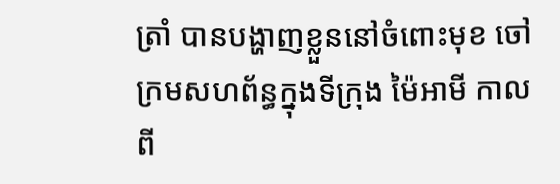ត្រាំ បានបង្ហាញខ្លួននៅចំពោះមុខ ចៅក្រមសហព័ន្ធក្នុងទីក្រុង ម៉ៃអាមី កាលពី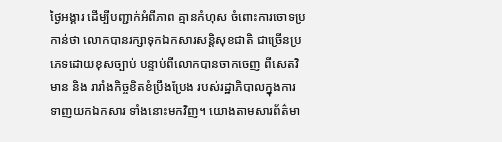ថ្ងៃអង្គារ ដើម្បីបញ្ជាក់អំពីភាព គ្មានកំហុស ចំពោះការចោទប្រកាន់ថា លោកបានរក្សាទុកឯកសារសន្តិសុខជាតិ ជាច្រើនប្រភេទដោយខុសច្បាប់ បន្ទាប់ពីលោកបានចាកចេញ ពីសេតវិមាន និង រារាំងកិច្ចខិតខំប្រឹងប្រែង របស់រដ្ឋាភិបាលក្នុងការទាញយកឯកសារ ទាំងនោះមកវិញ។ យោងតាមសារព័ត៌មា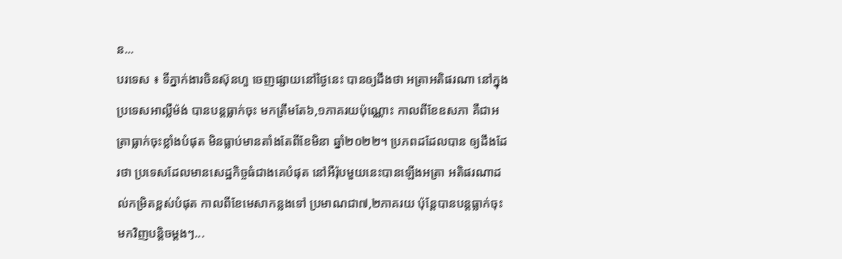ន...
បរទេស ៖ ទីភ្នាក់ងារចិនស៊ុនហួ ចេញផ្សាយនៅថ្ងៃនេះ បានឲ្យដឹងថា អត្រាអតិផរណា នៅក្នុងប្រទេសអាល្លឺម៉ង់ បានបន្តធ្លាក់ចុះ មកត្រឹមតែ៦,១ភាគរយប៉ុណ្ណោះ កាលពីខែឧសភា គឺជាអត្រាធ្លាក់ចុះខ្លាំងបំផុត មិនធ្លាប់មានតាំងតែពីខែមិនា ឆ្នាំ២០២២។ ប្រភពដដែលបាន ឲ្យដឹងដែរថា ប្រទេសដែលមានសេដ្ឋកិច្ចធំជាងគេបំផុត នៅអឺរ៉ុបមួយនេះបានឡើងអត្រា អតិផរណាដល់កម្រិតខ្ពស់បំផុត កាលពីខែមេសាកន្លងទៅ ប្រមាណជា៧,២ភាគរយ ប៉ុន្តែបានបន្តធ្លាក់ចុះ មកវិញបន្តិចម្តងៗ...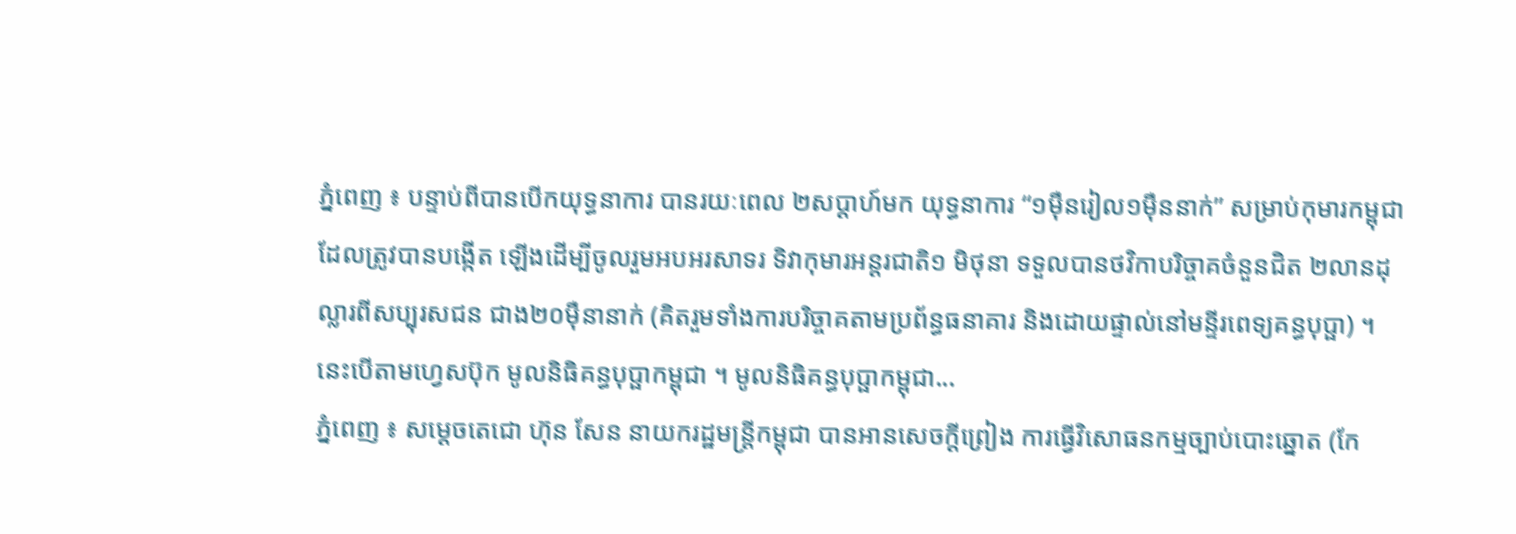ភ្នំពេញ ៖ បន្ទាប់ពីបានបើកយុទ្ធនាការ បានរយៈពេល ២សប្ដាហ៍មក យុទ្ធនាការ “១ម៉ឺនរៀល១ម៉ឺននាក់” សម្រាប់កុមារកម្ពុជា ដែលត្រូវបានបង្កើត ឡើងដើម្បីចូលរួមអបអរសាទរ ទិវាកុមារអន្តរជាតិ១ មិថុនា ទទួលបានថវិកាបរិច្ចាគចំនួនជិត ២លានដុល្លារពីសប្បុរសជន ជាង២០ម៉ឺនានាក់ (គិតរួមទាំងការបរិច្ចាគតាមប្រព័ន្ធធនាគារ និងដោយផ្ទាល់នៅមន្ទីរពេទ្យគន្ធបុប្ផា) ។ នេះបើតាមហ្វេសប៊ុក មូលនិធិគន្ធបុប្ផាកម្ពុជា ។ មូលនិធិគន្ធបុប្ផាកម្ពុជា...
ភ្នំពេញ ៖ សម្តេចតេជោ ហ៊ុន សែន នាយករដ្ឋមន្រ្តីកម្ពុជា បានអានសេចក្តីព្រៀង ការធ្វើវិសោធនកម្មច្បាប់បោះឆ្នោត (កែ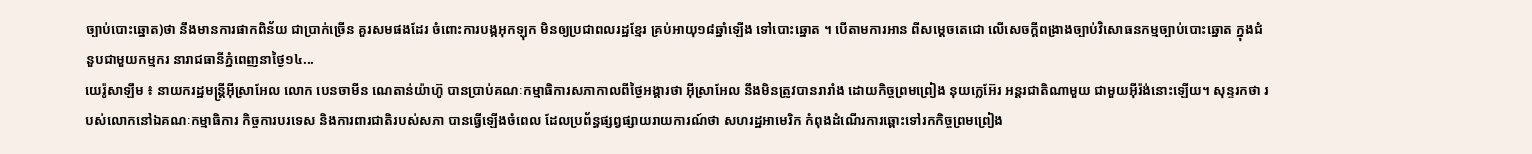ច្បាប់បោះឆ្នោត)ថា នឹងមានការផាកពិន័យ ជាប្រាក់ច្រើន គួរសមផងដែរ ចំពោះការបង្កអុកឡុក មិនឲ្យប្រជាពលរដ្ឋខ្មែរ គ្រប់អាយុ១៨ឆ្នាំឡើង ទៅបោះឆ្នោត ។ បើតាមការអាន ពីសម្តេចតេជោ លើសេចក្តីពង្រាងច្បាប់វិសោធនកម្មច្បាប់បោះឆ្នោត ក្នុងជំនួបជាមួយកម្មករ នារាជធានីភ្នំពេញនាថ្ងៃ១៤...
យេរ៉ូសាឡឹម ៖ នាយករដ្ឋមន្ត្រីអ៊ីស្រាអែល លោក បេនចាមីន ណេតាន់យ៉ាហ៊ូ បានប្រាប់គណៈកម្មាធិការសភាកាលពីថ្ងៃអង្គារថា អ៊ីស្រាអែល នឹងមិនត្រូវបានរារាំង ដោយកិច្ចព្រមព្រៀង នុយក្លេអ៊ែរ អន្តរជាតិណាមួយ ជាមួយអ៊ីរ៉ង់នោះឡើយ។ សុន្ទរកថា របស់លោកនៅឯគណៈកម្មាធិការ កិច្ចការបរទេស និងការពារជាតិរបស់សភា បានធ្វើឡើងចំពេល ដែលប្រព័ន្ធផ្សព្វផ្សាយរាយការណ៍ថា សហរដ្ឋអាមេរិក កំពុងដំណើរការឆ្ពោះទៅរកកិច្ចព្រមព្រៀង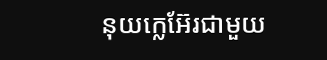នុយក្លេអ៊ែរជាមួយ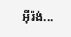អ៊ីរ៉ង់...